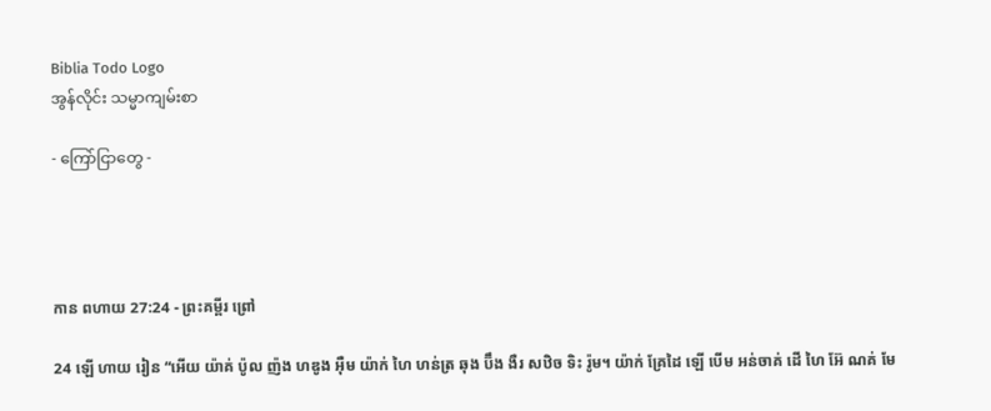Biblia Todo Logo
အွန်လိုင်း သမ္မာကျမ်းစာ

- ကြော်ငြာတွေ -




កាន ពហាយ 27:24 - ព្រះគម្ពីរ ព្រៅ

24 ឡើ ហាយ រៀន “អើយ យ៉ាគ់ ប៉ូល ញ៉ង ហឌូង អ៊ឺម យ៉ាក់ ហៃ ហន់ត្រ ឆុង ប៊ឹង ងឺរ សឋិច ទិះ រ៉ូម។ យ៉ាក់ គ្រែដៃ ឡើ បើម អន់ចាគ់ ដើ ហៃ អ៊ែ ណគ់ មែ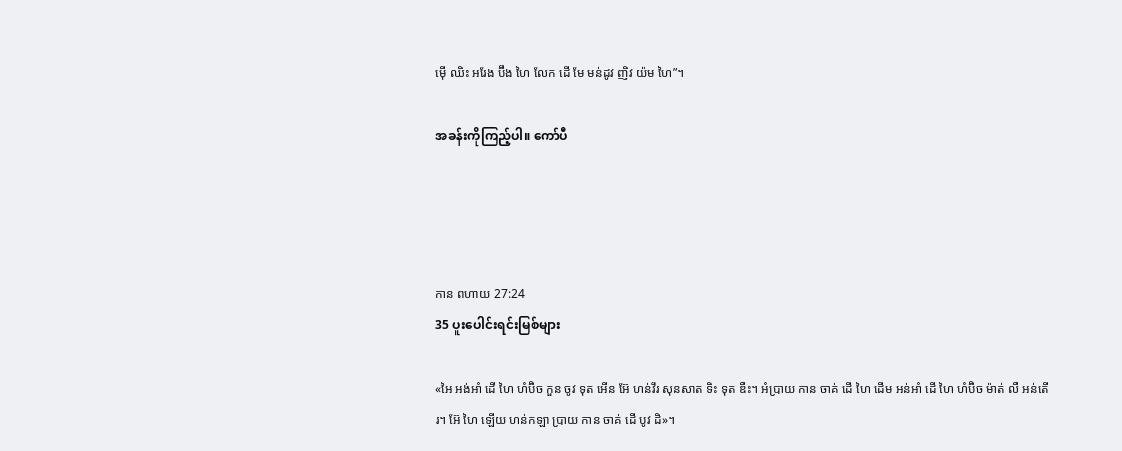ម៉ើ ឈិះ អរែង ប៊ឹង ហៃ លែក ដើ មែ មន់ដូវ ញិវ យ៉ម ហៃ”។

အခန်းကိုကြည့်ပါ။ ကော်ပီ




កាន ពហាយ 27:24
35 ပူးပေါင်းရင်းမြစ်များ

«អៃ អង់អាំ ដើ ហៃ ហំប៊ិច កួន ចូវ ទុត អើន អ៊ែ ហន់វឹរ សុនសាត ទិះ ទុត ឌឺះ។ អំប្រាយ កាន ចាគ់ ដើ ហៃ ដើម អន់អាំ ដើ ហៃ ហំប៊ិច ម៉ាត់ លឺ អន់តើរ។ អ៊ែ ហៃ ឡើយ ហន់កឡា ប្រាយ កាន ចាគ់ ដើ បូវ ដិ»។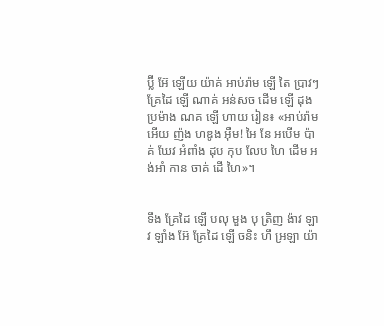ប៊្លី អ៊ែ ឡើយ យ៉ាគ់ អាប់រ៉ាម ឡើ តៃ ប្រាវៗ គ្រែដៃ ឡើ ណាគ់ អន់សច ដើម ឡើ ដុង ប្រម៉ាង ណគ ឡើ ហាយ រៀន៖ «អាប់រ៉ាម អើយ ញ៉ង ហឌូង អ៊ឺម! អៃ នែ អបើម ប៉ាគ់ ឃែវ អំពាំង ដុប កុប លែប ហៃ ដើម អង់អាំ កាន ចាគ់ ដើ ហៃ»។


ទឹង គ្រែដៃ ឡើ បលុ មួង បុ ត្រិញ ង៉ាវ ឡាវ ឡាំង អ៊ែ គ្រែដៃ ឡើ ចនិះ ហឹ អ្រឡា យ៉ា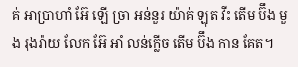គ់ អាប្រាហាំ អ៊ែ ឡើ ច្រា អន់នួរ យ៉ាគ់ ឡុត វីះ តើម ប៊ឹង មួង រុងរ៉ាយ លែក អ៊ែ អាំ លន់ក្លើច តើម ប៊ឹង កាន គែត។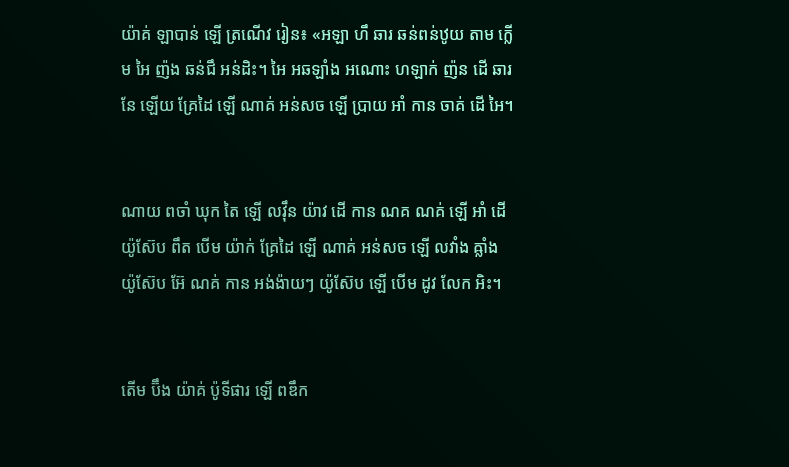យ៉ាគ់ ឡាបាន់ ឡើ ត្រណើវ រៀន៖ «អឡា ហឹ ឆារ ឆន់ពន់ឋូយ តាម ក្លើម អៃ ញ៉ង ឆន់ជឹ អន់ដិះ។ អៃ អឆឡាំង អណោះ ហឡាក់ ញ៉ន ដើ ឆារ នែ ឡើយ គ្រែដៃ ឡើ ណាគ់ អន់សច ឡើ ប្រាយ អាំ កាន ចាគ់ ដើ អៃ។


ណាយ ពចាំ ឃុក តៃ ឡើ លវ៉ឹន យ៉ាវ ដើ កាន ណគ ណគ់ ឡើ អាំ ដើ យ៉ូស៊ែប ពឹត បើម យ៉ាក់ គ្រែដៃ ឡើ ណាគ់ អន់សច ឡើ លវាំង ឝ្លាំង យ៉ូស៊ែប អ៊ែ ណគ់ កាន អង់ង៉ាយៗ យ៉ូស៊ែប ឡើ បើម ដូវ លែក អិះ។


តើម ប៊ឹង យ៉ាគ់ ប៉ូទីផារ ឡើ ពឌឹក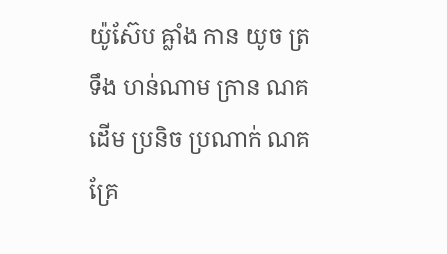យ៉ូស៊ែប ឝ្លាំង កាន យូច ត្រ ទឹង ហន់ណាម ក្រាន ណគ ដើម ប្រនិច ប្រណាក់ ណគ គ្រែ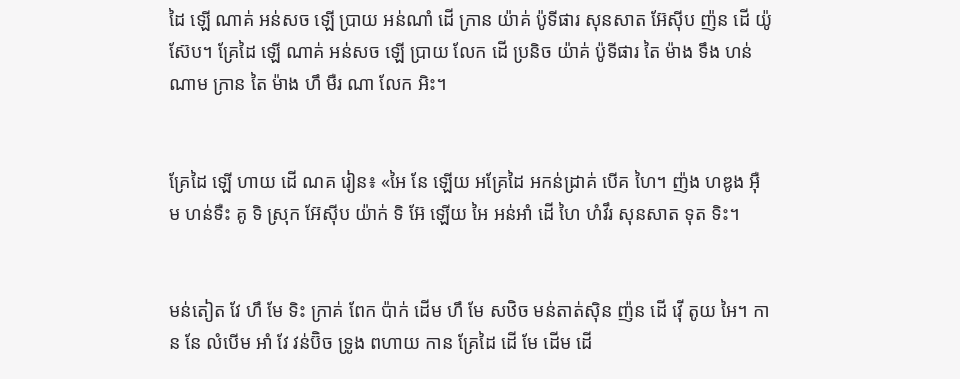ដៃ ឡើ ណាគ់ អន់សច ឡើ ប្រាយ អន់ណាំ ដើ ក្រាន យ៉ាគ់ ប៉ូទីផារ សុនសាត អ៊ែស៊ីប ញ៉ន ដើ យ៉ូស៊ែប។ គ្រែដៃ ឡើ ណាគ់ អន់សច ឡើ ប្រាយ លែក ដើ ប្រនិច យ៉ាគ់ ប៉ូទីផារ តៃ ម៉ាង ទឹង ហន់ណាម ក្រាន តៃ ម៉ាង ហឹ មឺរ ណា លែក អិះ។


គ្រែដៃ ឡើ ហាយ ដើ ណគ រៀន៖ «អៃ នែ ឡើយ អគ្រែដៃ អកន់ដ្រាគ់ បើគ ហៃ។ ញ៉ង ហឌូង អ៊ឺម ហន់ទឺះ គូ ទិ ស្រុក អ៊ែស៊ីប យ៉ាក់ ទិ អ៊ែ ឡើយ អៃ អន់អាំ ដើ ហៃ ហំវឹរ សុនសាត ទុត ទិះ។


មន់តៀត វែ ហឹ មែ ទិះ ក្រាគ់ ពែក ប៉ាក់ ដើម ហឹ មែ សឋិច មន់តាត់ស៊ិន ញ៉ន ដើ វ៉ើ តូយ អៃ។ កាន នែ លំបើម អាំ វែ វន់ប៊ិច ទ្រូង ពហាយ កាន គ្រែដៃ ដើ មែ ដើម ដើ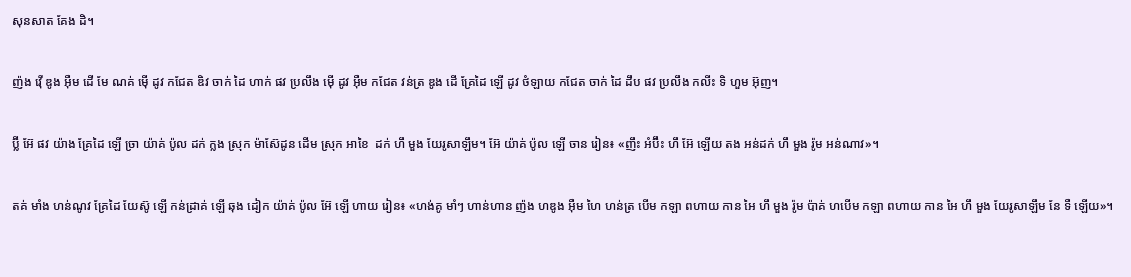សុនសាត គែង ដិ។


ញ៉ង វ៉ើ ឌូង អ៊ឺម ដើ មែ ណគ់ ម៉ើ ដូវ កជែត ឌិវ ចាក់ ដៃ ហាក់ ផវ ប្រលឹង ម៉ើ ដូវ អ៊ឺម កជែត វន់ត្រ ឌូង ដើ គ្រែដៃ ឡើ ដូវ ថំឡាយ កជែត ចាក់ ដៃ ដឹប ផវ ប្រលឹង កលីះ ទិ ហួម អ៊ុញ។


ប៊្លី អ៊ែ ផវ យ៉ាង គ្រែដៃ ឡើ ច្រា យ៉ាគ់ ប៉ូល ដក់ ក្លង ស្រុក ម៉ាស៊ែដូន ដើម ស្រុក អាខៃ  ដក់ ហឹ មួង យែរូសាឡឹម។ អ៊ែ យ៉ាគ់ ប៉ូល ឡើ ចាន រៀន៖ «ញឹះ អំប៊ឹះ ហឹ អ៊ែ ឡើយ តង អន់ដក់ ហឹ មួង រ៉ូម អន់ណាវ»។


តគ់ មាំង ហន់ណូវ គ្រែដៃ យែស៊ូ ឡើ កន់ដ្រាគ់ ឡើ ឆុង ដៀក យ៉ាគ់ ប៉ូល អ៊ែ ឡើ ហាយ រៀន៖ «ហង់គូ មាំៗ ហាន់ហាន ញ៉ង ហឌូង អ៊ឺម ហៃ ហន់ត្រ បើម កឡា ពហាយ កាន អៃ ហឹ មួង រ៉ូម ប៉ាគ់ ហបើម កឡា ពហាយ កាន អៃ ហឹ មួង យែរូសាឡឹម នែ ទឺ ឡើយ»។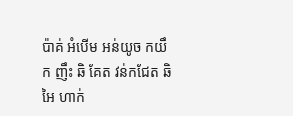ប៉ាគ់ អំបើម អន់យូច កយឹក ញឹះ ឆិ គែត វន់កជែត ឆិ អៃ ហាក់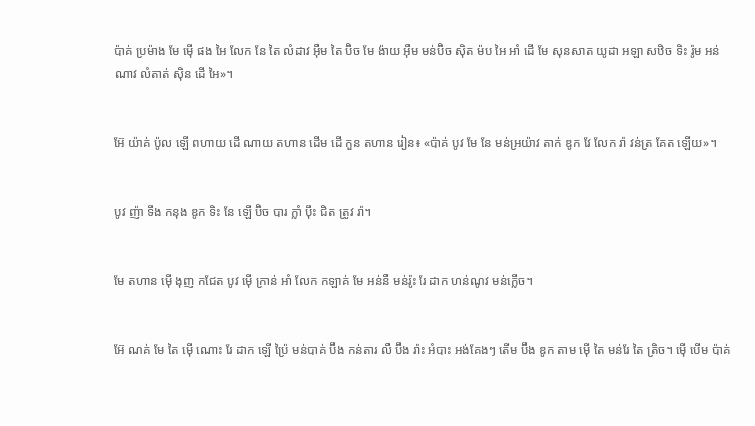ប៉ាគ់ ប្រម៉ាង មែ ម៉ើ ផង អៃ លែក នែ តៃ លំដាវ អ៊ឺម តៃ ប៊ិច មែ ង៉ាយ អ៊ឺម មន់ប៊ិច ស៊ិត ម៉ប អៃ អាំ ដើ មែ សុនសាត យូដា អឡា សឋិច ទិះ រ៉ូម អន់ណាវ លំតាត់ ស៊ិន ដើ អៃ»។


អ៊ែ យ៉ាគ់ ប៉ូល ឡើ ពហាយ ដើ ណាយ តហាន ដើម ដើ កួន តហាន រៀន៖ «ប៉ាគ់ បូវ មែ នែ មន់អ្រយ៉ាវ តាក់ ឌូក វែ លែក រ៉ា វន់ត្រ គែត ឡើយ»។


បូវ ញ៉ា ទឹង កនុង ឌូក ទិះ នែ ឡើ ប៊ិច បារ ក្លាំ ប៉ឹះ ជិត ត្រូវ រ៉ា។


មែ តហាន ម៉ើ ងុញ កជែត បូវ ម៉ើ ក្រាន់ អាំ លែក កឡាគ់ មែ អន់នឺ មន់រ៉ូះ រែ ដាក ហន់ណូវ មន់ក្លើច។


អ៊ែ ណគ់ មែ តៃ ម៉ើ ណោះ រែ ដាក ឡើ ប៉្រៃ មន់បាគ់ ប៊ឹង កន់តារ លឺ ប៊ឹង រ៉ាះ អំបាះ អង់គែងៗ តើម ប៊ឹង ឌូក តាម ម៉ើ តៃ មន់រែ តៃ ត្រិច។ ម៉ើ បើម ប៉ាគ់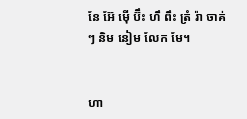នែ អ៊ែ ម៉ើ ប៊ឹះ ហឹ ពឹះ ត្រំ រ៉ា ចាគ់ៗ និម នៀម លែក មែ។


ហា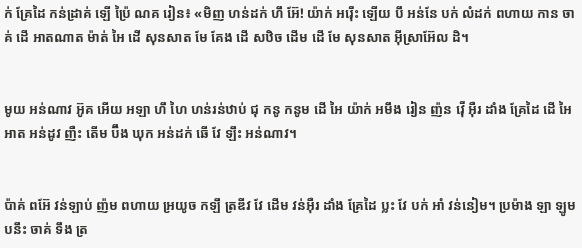ក់ គ្រែដៃ កន់ដ្រាគ់ ឡើ ប៉្រៃ ណគ រៀន៖ «មិញ ហន់ដក់ ហឹ អ៊ែ! យ៉ាក់ អរ៉ើះ ឡើយ បឹ អន់នែ បក់ លំដក់ ពហាយ កាន ចាគ់ ដើ អាតណាត ម៉ាត់ អៃ ដើ សុនសាត មែ គែង ដើ សឋិច ដើម ដើ មែ សុនសាត អ៊ីស្រាអ៊ែល ដិ។


មូយ អន់ណាវ អ៊ូគ អើយ អឡា ហឹ ហៃ ហន់រន់ឋាប់ ជុ កនូ កនូម ដើ អៃ យ៉ាក់ អមឹង រៀន ញ៉ន វ៉ើ អ៊ឺរ ដាំង គ្រែដៃ ដើ អៃ អាត អន់ដូវ ញឺះ តើម ប៊ឹង ឃុក អន់ដក់ ឆើ វែ ឡឹះ អន់ណាវ។


ប៉ាគ់ ពអ៊ែ វន់ឡាប់ ញ៉ម ពហាយ អ្រយូច កឡឹ ត្រឌីវ វែ ដើម វន់អ៊ឺរ ដាំង គ្រែដៃ ប្លះ វែ បក់ អាំ វន់នៀម។ ប្រម៉ាង ឡា ឡូម បនឹះ ចាគ់ ទឹង ត្រ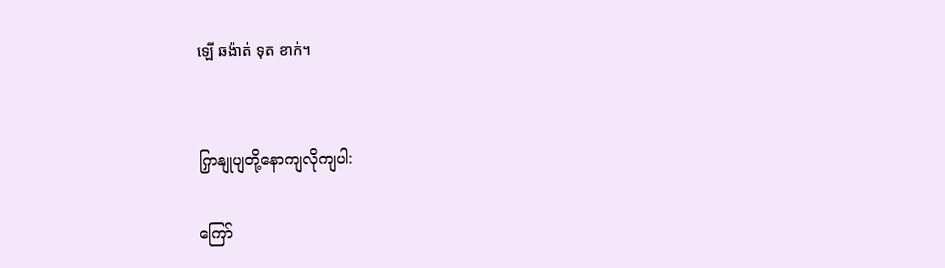ឡើ ឆង៉ាត់ ទុត ខាក់។


ကြှနျုပျတို့နောကျလိုကျပါ:

ကြော်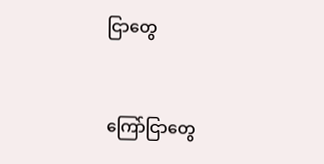ငြာတွေ


ကြော်ငြာတွေ